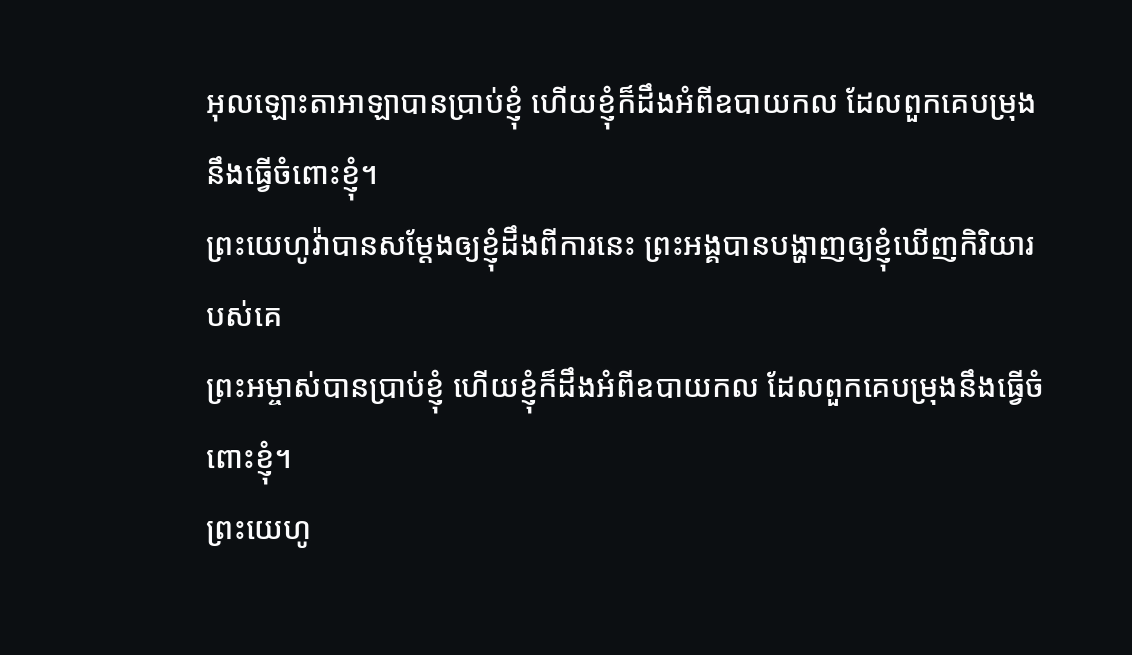អុលឡោះតាអាឡាបានប្រាប់ខ្ញុំ ហើយខ្ញុំក៏ដឹងអំពីឧបាយកល ដែលពួកគេបម្រុងនឹងធ្វើចំពោះខ្ញុំ។
ព្រះយេហូវ៉ាបានសម្ដែងឲ្យខ្ញុំដឹងពីការនេះ ព្រះអង្គបានបង្ហាញឲ្យខ្ញុំឃើញកិរិយារបស់គេ
ព្រះអម្ចាស់បានប្រាប់ខ្ញុំ ហើយខ្ញុំក៏ដឹងអំពីឧបាយកល ដែលពួកគេបម្រុងនឹងធ្វើចំពោះខ្ញុំ។
ព្រះយេហូ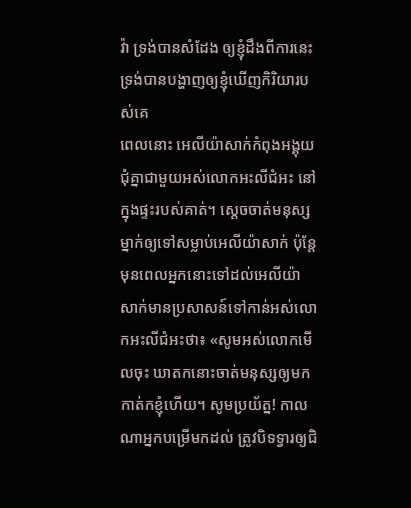វ៉ា ទ្រង់បានសំដែង ឲ្យខ្ញុំដឹងពីការនេះ ទ្រង់បានបង្ហាញឲ្យខ្ញុំឃើញកិរិយារបស់គេ
ពេលនោះ អេលីយ៉ាសាក់កំពុងអង្គុយជុំគ្នាជាមួយអស់លោកអះលីជំអះ នៅក្នុងផ្ទះរបស់គាត់។ ស្តេចចាត់មនុស្សម្នាក់ឲ្យទៅសម្លាប់អេលីយ៉ាសាក់ ប៉ុន្តែ មុនពេលអ្នកនោះទៅដល់អេលីយ៉ាសាក់មានប្រសាសន៍ទៅកាន់អស់លោកអះលីជំអះថា៖ «សូមអស់លោកមើលចុះ ឃាតកនោះចាត់មនុស្សឲ្យមកកាត់កខ្ញុំហើយ។ សូមប្រយ័ត្ន! កាលណាអ្នកបម្រើមកដល់ ត្រូវបិទទ្វារឲ្យជិ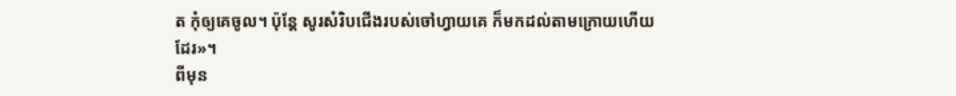ត កុំឲ្យគេចូល។ ប៉ុន្តែ សូរសំរិបជើងរបស់ចៅហ្វាយគេ ក៏មកដល់តាមក្រោយហើយដែរ»។
ពីមុន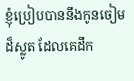ខ្ញុំប្រៀបបាននឹងកូនចៀមដ៏ស្លូត ដែលគេដឹក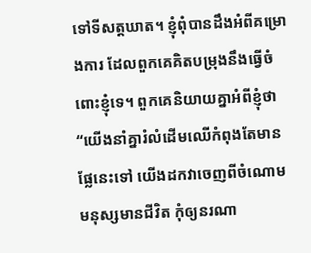ទៅទីសត្តឃាត។ ខ្ញុំពុំបានដឹងអំពីគម្រោងការ ដែលពួកគេគិតបម្រុងនឹងធ្វើចំពោះខ្ញុំទេ។ ពួកគេនិយាយគ្នាអំពីខ្ញុំថា “យើងនាំគ្នារំលំដើមឈើកំពុងតែមានផ្លែនេះទៅ យើងដកវាចេញពីចំណោមមនុស្សមានជីវិត កុំឲ្យនរណា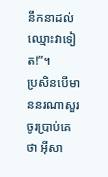នឹកនាដល់ឈ្មោះវាទៀត!”។
ប្រសិនបើមាននរណាសួរ ចូរប្រាប់គេថា អ៊ីសា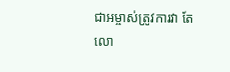ជាអម្ចាស់ត្រូវការវា តែលោ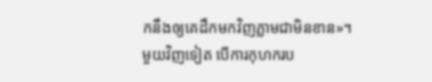កនឹងឲ្យគេដឹកមកវិញភ្លាមជាមិនខាន»។
មួយវិញទៀត បើការកុហករប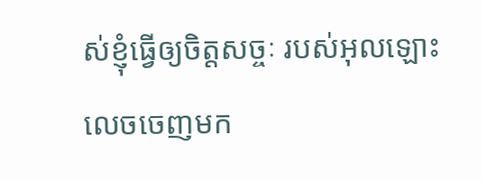ស់ខ្ញុំធ្វើឲ្យចិត្តសច្ចៈ របស់អុលឡោះ លេចចេញមក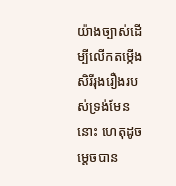យ៉ាងច្បាស់ដើម្បីលើកតម្កើងសិរីរុងរឿងរបស់ទ្រង់មែននោះ ហេតុដូចម្ដេចបាន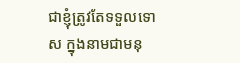ជាខ្ញុំត្រូវតែទទួលទោស ក្នុងនាមជាមនុ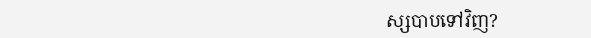ស្សបាបទៅវិញ?